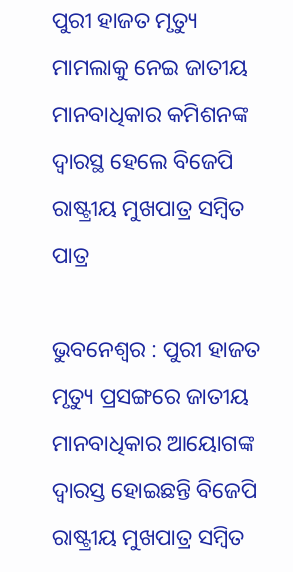ପୁରୀ ହାଜତ ମୃତ୍ୟୁ ମାମଲାକୁ ନେଇ ଜାତୀୟ ମାନବାଧିକାର କମିଶନଙ୍କ ଦ୍ୱାରସ୍ଥ ହେଲେ ବିଜେପି ରାଷ୍ଟ୍ରୀୟ ମୁଖପାତ୍ର ସମ୍ବିତ ପାତ୍ର

ଭୁବନେଶ୍ବର : ପୁରୀ ହାଜତ ମୃତ୍ୟୁ ପ୍ରସଙ୍ଗରେ ଜାତୀୟ ମାନବାଧିକାର ଆୟୋଗଙ୍କ ଦ୍ବାରସ୍ତ ହୋଇଛନ୍ତି ବିଜେପି ରାଷ୍ଟ୍ରୀୟ ମୁଖପାତ୍ର ସମ୍ବିତ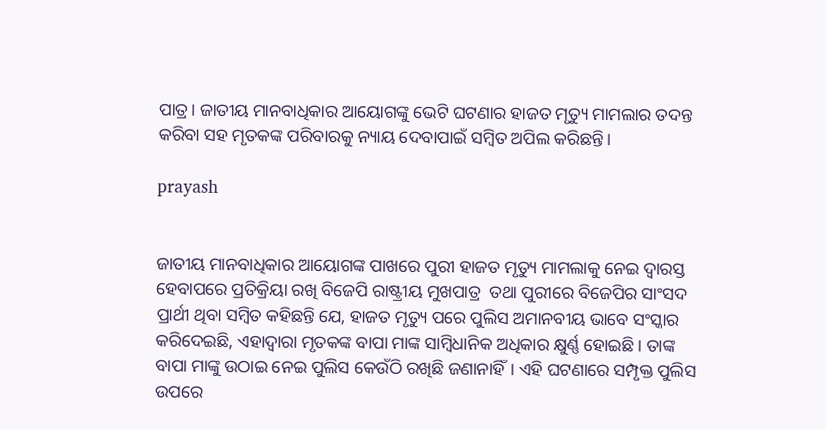ପାତ୍ର। ଜାତୀୟ ମାନବାଧିକାର ଆୟୋଗଙ୍କୁ ଭେଟି ଘଟଣାର ହାଜତ ମୃତ୍ୟୁ ମାମଲାର ତଦନ୍ତ କରିବା ସହ ମୃତକଙ୍କ ପରିବାରକୁ ନ୍ୟାୟ ଦେବାପାଇଁ ସମ୍ବିତ ଅପିଲ କରିଛନ୍ତି।

prayash


ଜାତୀୟ ମାନବାଧିକାର ଆୟୋଗଙ୍କ ପାଖରେ ପୁରୀ ହାଜତ ମୃତ୍ୟୁ ମାମଲାକୁ ନେଇ ଦ୍ବାରସ୍ତ ହେବାପରେ ପ୍ରତିକ୍ରିୟା ରଖି ବିଜେପି ରାଷ୍ଟ୍ରୀୟ ମୁଖପାତ୍ର  ତଥା ପୁରୀରେ ବିଜେପିର ସାଂସଦ ପ୍ରାର୍ଥୀ ଥିବା ସମ୍ବିତ କହିଛନ୍ତି ଯେ, ହାଜତ ମୃତ୍ୟୁ ପରେ ପୁଲିସ ଅମାନବୀୟ ଭାବେ ସଂସ୍କାର କରିଦେଇଛି, ଏହାଦ୍ଵାରା ମୃତକଙ୍କ ବାପା ମାଙ୍କ ସାମ୍ବିଧାନିକ ଅଧିକାର କ୍ଷୁର୍ଣ୍ଣ ହୋଇଛି। ତାଙ୍କ ବାପା ମାଙ୍କୁ ଉଠାଇ ନେଇ ପୁଲିସ କେଉଁଠି ରଖିଛି ଜଣାନାହିଁ। ଏହି ଘଟଣାରେ ସମ୍ପୃକ୍ତ ପୁଲିସ ଉପରେ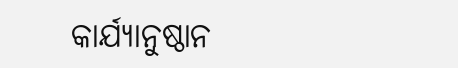କାର୍ଯ୍ୟାନୁଷ୍ଠାନ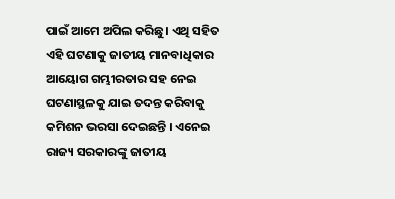ପାଇଁ ଆମେ ଅପିଲ କରିଛୁ। ଏଥି ସହିତ ଏହି ଘଟଣାକୁ ଜାତୀୟ ମାନବାଧିକାର ଆୟୋଗ ଗମ୍ଭୀରତାର ସହ ନେଇ ଘଟଣାସ୍ଥଳକୁ ଯାଇ ତଦନ୍ତ କରିବାକୁ କମିଶନ ଭରସା ଦେଇଛନ୍ତି । ଏନେଇ ରାଜ୍ୟ ସରକାରଙ୍କୁ ଜାତୀୟ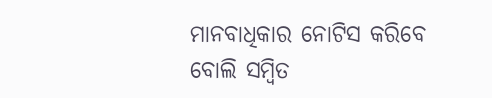ମାନବାଧିକାର ନୋଟିସ କରିବେ ବୋଲି ସମ୍ବିତ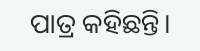ପାତ୍ର କହିଛନ୍ତି।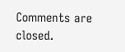Comments are closed.